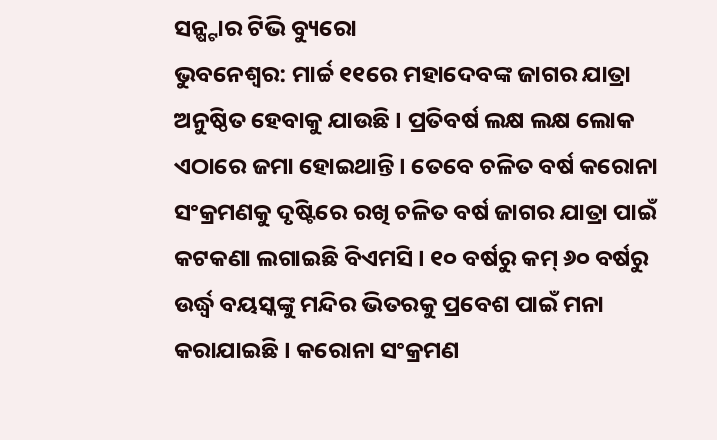ସନ୍ଷ୍ଟାର ଟିଭି ବ୍ୟୁରୋ
ଭୁବନେଶ୍ଵର: ମାର୍ଚ୍ଚ ୧୧ରେ ମହାଦେବଙ୍କ ଜାଗର ଯାତ୍ରା ଅନୁଷ୍ଠିତ ହେବାକୁ ଯାଉଛି । ପ୍ରତିବର୍ଷ ଲକ୍ଷ ଲକ୍ଷ ଲୋକ ଏଠାରେ ଜମା ହୋଇଥାନ୍ତି । ତେବେ ଚଳିତ ବର୍ଷ କରୋନା ସଂକ୍ରମଣକୁ ଦୃଷ୍ଟିରେ ରଖି ଚଳିତ ବର୍ଷ ଜାଗର ଯାତ୍ରା ପାଇଁ କଟକଣା ଲଗାଇଛି ବିଏମସି । ୧୦ ବର୍ଷରୁ କମ୍ ୬୦ ବର୍ଷରୁ ଉର୍ଦ୍ଧ୍ଵ ବୟସ୍କଙ୍କୁ ମନ୍ଦିର ଭିତରକୁ ପ୍ରବେଶ ପାଇଁ ମନା କରାଯାଇଛି । କରୋନା ସଂକ୍ରମଣ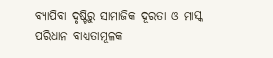ବ୍ୟାପିବା ଦୃଷ୍ଟିରୁ ସାମାଜିକ ଦୂରତା ଓ ମାସ୍କ ପରିଧାନ ବାଧ୍ୟତାମୂଳକ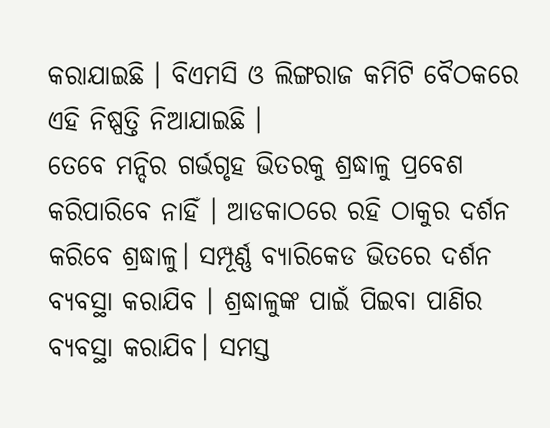କରାଯାଇଛି । ବିଏମସି ଓ ଲିଙ୍ଗରାଜ କମିଟି ବୈଠକରେ ଏହି ନିଷ୍ପତ୍ତି ନିଆଯାଇଛି ।
ତେବେ ମନ୍ଦିର ଗର୍ଭଗୃହ ଭିତରକୁ ଶ୍ରଦ୍ଧାଳୁ ପ୍ରବେଶ କରିପାରିବେ ନାହିଁ । ଆଡକାଠରେ ରହି ଠାକୁର ଦର୍ଶନ କରିବେ ଶ୍ରଦ୍ଧାଳୁ। ସମ୍ପୂର୍ଣ୍ଣ ବ୍ୟାରିକେଡ ଭିତରେ ଦର୍ଶନ ବ୍ୟବସ୍ଥା କରାଯିବ । ଶ୍ରଦ୍ଧାଳୁଙ୍କ ପାଇଁ ପିଇବା ପାଣିର ବ୍ୟବସ୍ଥା କରାଯିବ। ସମସ୍ତ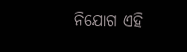ନିଯୋଗ ଏହି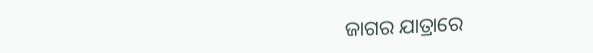ଜାଗର ଯାତ୍ରାରେ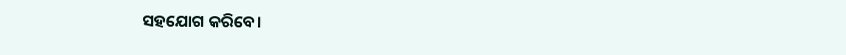ସହଯୋଗ କରିବେ।